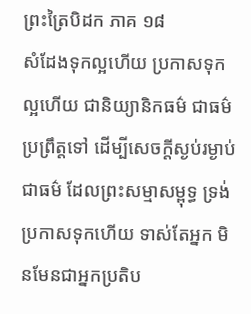ព្រះត្រៃបិដក ភាគ ១៨
សំដែងទុកល្អហើយ ប្រកាសទុកល្អហើយ ជានិយ្យានិកធម៌ ជាធម៌ប្រព្រឹត្តទៅ ដើម្បីសេចក្តីស្ងប់រម្ងាប់ ជាធម៌ ដែលព្រះសម្មាសម្ពុទ្ធ ទ្រង់ប្រកាសទុកហើយ ទាស់តែអ្នក មិនមែនជាអ្នកប្រតិប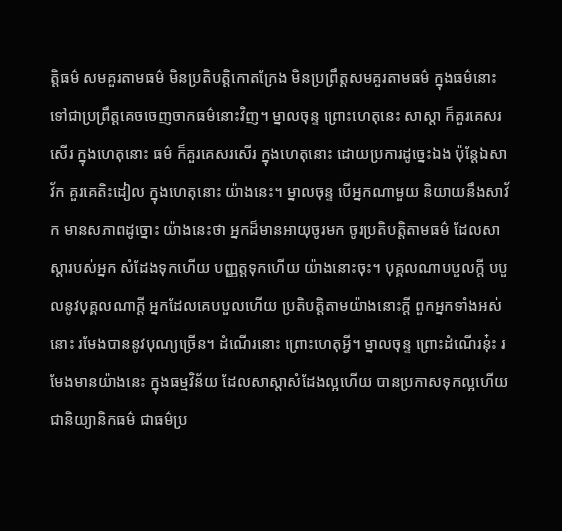ត្តិធម៌ សមគួរតាមធម៌ មិនប្រតិបត្តិកោតក្រែង មិនប្រព្រឹត្តសមគួរតាមធម៌ ក្នុងធម៌នោះ ទៅជាប្រព្រឹត្តគេចចេញចាកធម៌នោះវិញ។ ម្នាលចុន្ទ ព្រោះហេតុនេះ សាស្តា ក៏គួរគេសរសើរ ក្នុងហេតុនោះ ធម៌ ក៏គួរគេសរសើរ ក្នុងហេតុនោះ ដោយប្រការដូច្នេះឯង ប៉ុន្តែឯសាវ័ក គួរគេតិះដៀល ក្នុងហេតុនោះ យ៉ាងនេះ។ ម្នាលចុន្ទ បើអ្នកណាមួយ និយាយនឹងសាវ័ក មានសភាពដូច្នោះ យ៉ាងនេះថា អ្នកដ៏មានអាយុចូរមក ចូរប្រតិបត្តិតាមធម៌ ដែលសាស្តារបស់អ្នក សំដែងទុកហើយ បញ្ញត្តទុកហើយ យ៉ាងនោះចុះ។ បុគ្គលណាបបួលក្តី បបួលនូវបុគ្គលណាក្តី អ្នកដែលគេបបួលហើយ ប្រតិបត្តិតាមយ៉ាងនោះក្តី ពួកអ្នកទាំងអស់នោះ រមែងបាននូវបុណ្យច្រើន។ ដំណើរនោះ ព្រោះហេតុអ្វី។ ម្នាលចុន្ទ ព្រោះដំណើរនុ៎ះ រមែងមានយ៉ាងនេះ ក្នុងធម្មវិន័យ ដែលសាស្តាសំដែងល្អហើយ បានប្រកាសទុកល្អហើយ ជានិយ្យានិកធម៌ ជាធម៌ប្រ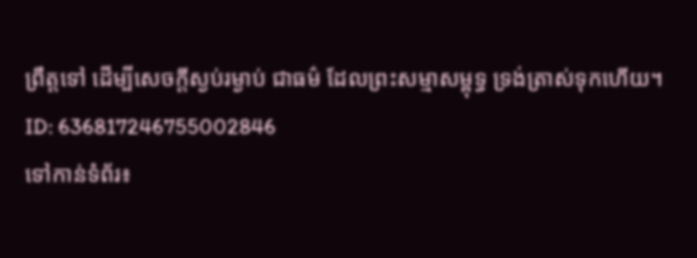ព្រឹត្តទៅ ដើម្បីសេចក្តីស្ងប់រម្ងាប់ ជាធម៌ ដែលព្រះសម្មាសម្ពុទ្ធ ទ្រង់ត្រាស់ទុកហើយ។
ID: 636817246755002846
ទៅកាន់ទំព័រ៖